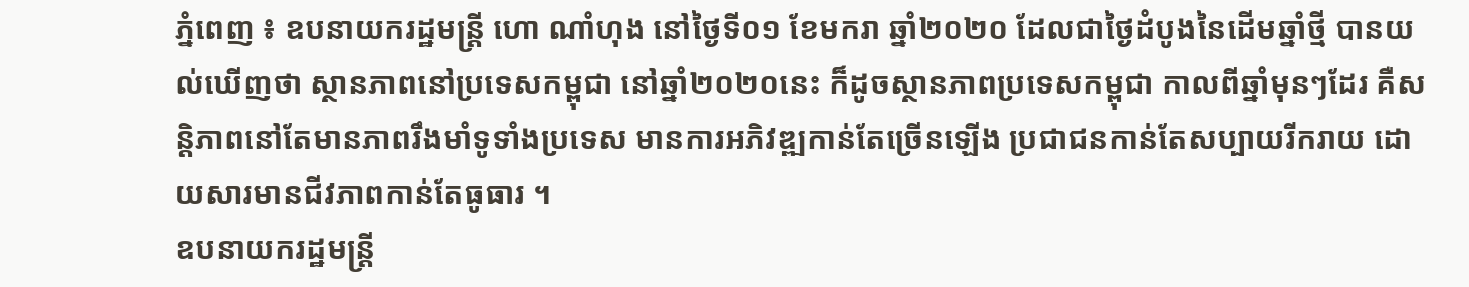ភ្នំពេញ ៖ ឧបនាយករដ្ឋមន្ត្រី ហោ ណាំហុង នៅថ្ងៃទី០១ ខែមករា ឆ្នាំ២០២០ ដែលជាថ្ងៃដំបូងនៃដើមឆ្នាំថ្មី បានយល់ឃើញថា ស្ថានភាពនៅប្រទេសកម្ពុជា នៅឆ្នាំ២០២០នេះ ក៏ដូចស្ថានភាពប្រទេសកម្ពុជា កាលពីឆ្នាំមុនៗដែរ គឺសន្តិភាពនៅតែមានភាពរឹងមាំទូទាំងប្រទេស មានការអភិវឌ្ឍកាន់តែច្រើនឡើង ប្រជាជនកាន់តែសប្បាយរីករាយ ដោយសារមានជីវភាពកាន់តែធូធារ ។
ឧបនាយករដ្ឋមន្ត្រី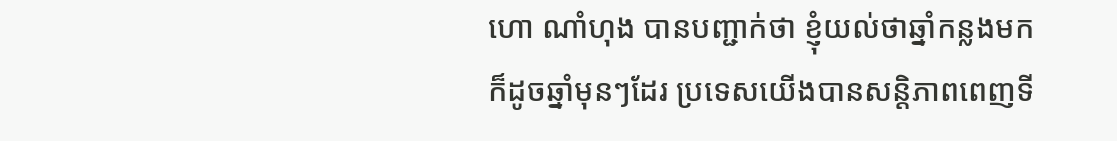ហោ ណាំហុង បានបញ្ជាក់ថា ខ្ញុំយល់ថាឆ្នាំកន្លងមក ក៏ដូចឆ្នាំមុនៗដែរ ប្រទេសយើងបានសន្តិភាពពេញទី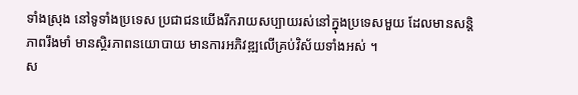ទាំងស្រុង នៅទូទាំងប្រទេស ប្រជាជនយើងរីករាយសប្បាយរស់នៅក្នុងប្រទេសមួយ ដែលមានសន្តិភាពរឹងមាំ មានស្ថិរភាពនយោបាយ មានការអភិវឌ្ឍលើគ្រប់វិស័យទាំងអស់ ។
ស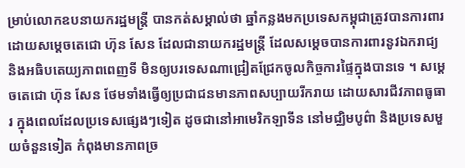ម្រាប់លោកឧបនាយករដ្ឋមន្ត្រី បានកត់សម្គាល់ថា ឆ្នាំកន្លងមកប្រទេសកម្ពុជាត្រូវបានការពារដោយសម្តេចតេជោ ហ៊ុន សែន ដែលជានាយករដ្ឋមន្ត្រី ដែលសម្តេចបានការពារនូវឯករាជ្យ និងអធិបតេយ្យភាពពេញទី មិនឲ្យបរទេសណាជ្រៀតជ្រែកចូលកិច្ចការផ្ទៃក្នុងបានទេ ។ សម្តេចតេជោ ហ៊ុន សែន ថែមទាំងធ្វើឲ្យប្រជាជនមានភាពសប្បាយរីករាយ ដោយសារជីវភាពធូធារ ក្នុងពេលដែលប្រទេសផ្សេងៗទៀត ដូចជានៅអាមេរិកឡាទីន នៅមជ្ឈិមបូព៌ា និងប្រទេសមួយចំនួនទៀត កំពុងមានភាពច្រ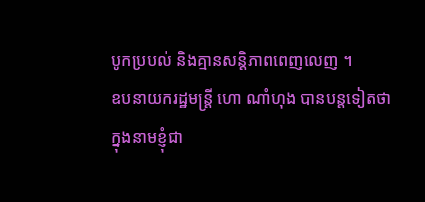បូកប្របល់ និងគ្មានសន្តិភាពពេញលេញ ។
ឧបនាយករដ្ឋមន្ត្រី ហោ ណាំហុង បានបន្តទៀតថា ក្នុងនាមខ្ញុំជា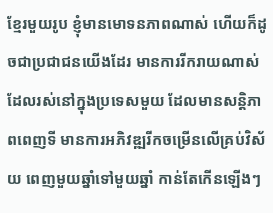ខ្មែរមួយរូប ខ្ញុំមានមោទនភាពណាស់ ហើយក៏ដូចជាប្រជាជនយើងដែរ មានការរីករាយណាស់ ដែលរស់នៅក្នុងប្រទេសមួយ ដែលមានសន្តិភាពពេញទី មានការអភិវឌ្ឍរីកចម្រើនលើគ្រប់វិស័យ ពេញមួយឆ្នាំទៅមួយឆ្នាំ កាន់តែកើនឡើងៗ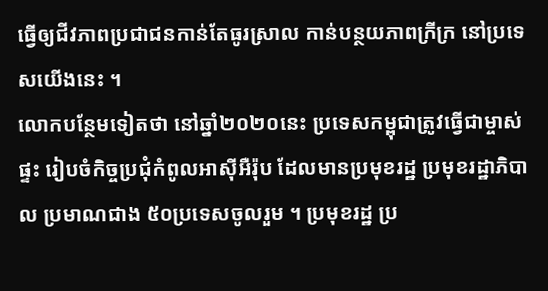ធ្វើឲ្យជីវភាពប្រជាជនកាន់តែធូរស្រាល កាន់បន្ថយភាពក្រីក្រ នៅប្រទេសយើងនេះ ។
លោកបន្ថែមទៀតថា នៅឆ្នាំ២០២០នេះ ប្រទេសកម្ពុជាត្រូវធ្វើជាម្ចាស់ផ្ទះ រៀបចំកិច្ចប្រជុំកំពូលអាស៊ីអឺរ៉ុប ដែលមានប្រមុខរដ្ឋ ប្រមុខរដ្ឋាភិបាល ប្រមាណជាង ៥០ប្រទេសចូលរួម ។ ប្រមុខរដ្ឋ ប្រ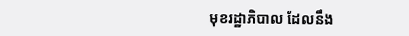មុខរដ្ឋាភិបាល ដែលនឹង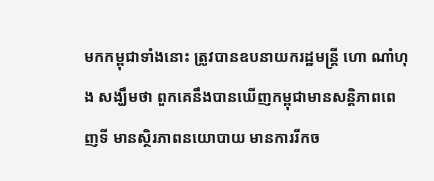មកកម្ពុជាទាំងនោះ ត្រូវបានឧបនាយករដ្ឋមន្ត្រី ហោ ណាំហុង សង្ឃឹមថា ពួកគេនឹងបានឃើញកម្ពុជាមានសន្តិភាពពេញទី មានស្ថិរភាពនយោបាយ មានការរីកច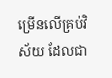ម្រើនលើគ្រប់វិស័យ ដែលជា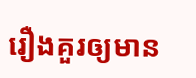រឿងគួរឲ្យមាន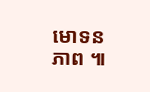មោទនភាព ៕